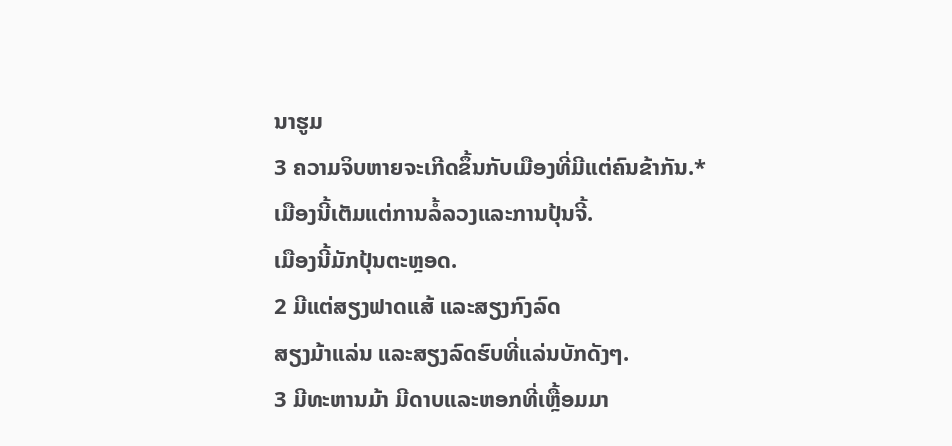ນາຮູມ
3 ຄວາມຈິບຫາຍຈະເກີດຂຶ້ນກັບເມືອງທີ່ມີແຕ່ຄົນຂ້າກັນ.*
ເມືອງນີ້ເຕັມແຕ່ການລໍ້ລວງແລະການປຸ້ນຈີ້.
ເມືອງນີ້ມັກປຸ້ນຕະຫຼອດ.
2 ມີແຕ່ສຽງຟາດແສ້ ແລະສຽງກົງລົດ
ສຽງມ້າແລ່ນ ແລະສຽງລົດຮົບທີ່ແລ່ນບັກດັງໆ.
3 ມີທະຫານມ້າ ມີດາບແລະຫອກທີ່ເຫຼື້ອມມາ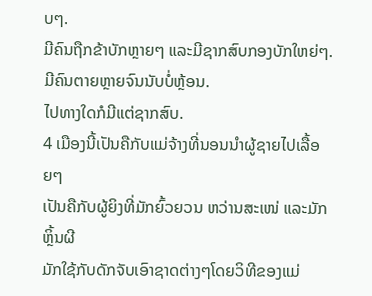ບໆ.
ມີຄົນຖືກຂ້າບັກຫຼາຍໆ ແລະມີຊາກສົບກອງບັກໃຫຍ່ໆ.
ມີຄົນຕາຍຫຼາຍຈົນນັບບໍ່ຫຼ້ອນ.
ໄປທາງໃດກໍມີແຕ່ຊາກສົບ.
4 ເມືອງນີ້ເປັນຄືກັບແມ່ຈ້າງທີ່ນອນນຳຜູ້ຊາຍໄປເລື້ອຍໆ
ເປັນຄືກັບຜູ້ຍິງທີ່ມັກຍົ້ວຍວນ ຫວ່ານສະເໜ່ ແລະມັກຫຼິ້ນຜີ
ມັກໃຊ້ກັບດັກຈັບເອົາຊາດຕ່າງໆໂດຍວິທີຂອງແມ່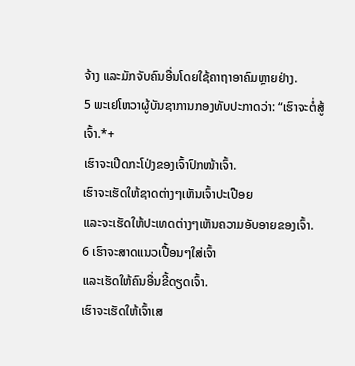ຈ້າງ ແລະມັກຈັບຄົນອື່ນໂດຍໃຊ້ຄາຖາອາຄົມຫຼາຍຢ່າງ.
5 ພະເຢໂຫວາຜູ້ບັນຊາການກອງທັບປະກາດວ່າ: “ເຮົາຈະຕໍ່ສູ້ເຈົ້າ.*+
ເຮົາຈະເປີດກະໂປ່ງຂອງເຈົ້າປົກໜ້າເຈົ້າ.
ເຮົາຈະເຮັດໃຫ້ຊາດຕ່າງໆເຫັນເຈົ້າປະເປືອຍ
ແລະຈະເຮັດໃຫ້ປະເທດຕ່າງໆເຫັນຄວາມອັບອາຍຂອງເຈົ້າ.
6 ເຮົາຈະສາດແນວເປື້ອນໆໃສ່ເຈົ້າ
ແລະເຮັດໃຫ້ຄົນອື່ນຂີ້ດຽດເຈົ້າ.
ເຮົາຈະເຮັດໃຫ້ເຈົ້າເສ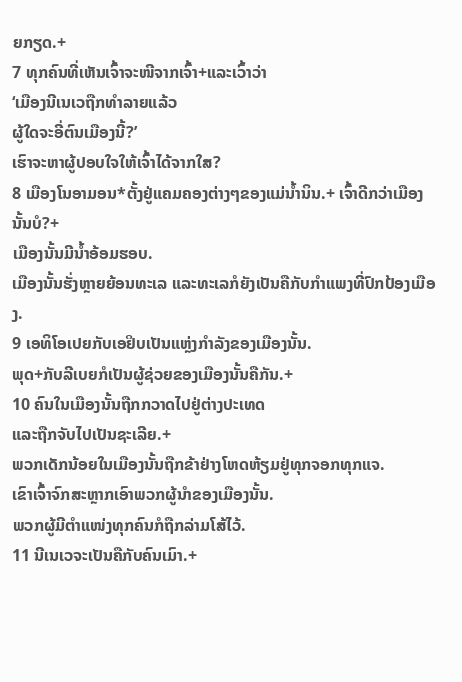ຍກຽດ.+
7 ທຸກຄົນທີ່ເຫັນເຈົ້າຈະໜີຈາກເຈົ້າ+ແລະເວົ້າວ່າ
‘ເມືອງນີເນເວຖືກທຳລາຍແລ້ວ
ຜູ້ໃດຈະອີ່ຕົນເມືອງນີ້?’
ເຮົາຈະຫາຜູ້ປອບໃຈໃຫ້ເຈົ້າໄດ້ຈາກໃສ?
8 ເມືອງໂນອາມອນ*ຕັ້ງຢູ່ແຄມຄອງຕ່າງໆຂອງແມ່ນ້ຳນິນ.+ ເຈົ້າດີກວ່າເມືອງນັ້ນບໍ?+
ເມືອງນັ້ນມີນ້ຳອ້ອມຮອບ.
ເມືອງນັ້ນຮັ່ງຫຼາຍຍ້ອນທະເລ ແລະທະເລກໍຍັງເປັນຄືກັບກຳແພງທີ່ປົກປ້ອງເມືອງ.
9 ເອທິໂອເປຍກັບເອຢິບເປັນແຫຼ່ງກຳລັງຂອງເມືອງນັ້ນ.
ພຸດ+ກັບລີເບຍກໍເປັນຜູ້ຊ່ວຍຂອງເມືອງນັ້ນຄືກັນ.+
10 ຄົນໃນເມືອງນັ້ນຖືກກວາດໄປຢູ່ຕ່າງປະເທດ
ແລະຖືກຈັບໄປເປັນຊະເລີຍ.+
ພວກເດັກນ້ອຍໃນເມືອງນັ້ນຖືກຂ້າຢ່າງໂຫດຫ້ຽມຢູ່ທຸກຈອກທຸກແຈ.
ເຂົາເຈົ້າຈົກສະຫຼາກເອົາພວກຜູ້ນຳຂອງເມືອງນັ້ນ.
ພວກຜູ້ມີຕຳແໜ່ງທຸກຄົນກໍຖືກລ່າມໂສ້ໄວ້.
11 ນີເນເວຈະເປັນຄືກັບຄົນເມົາ.+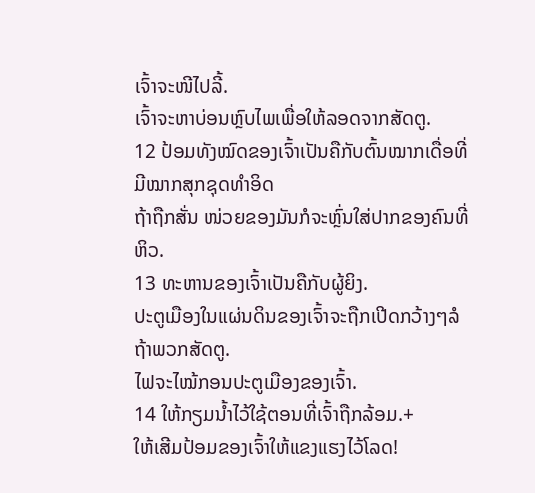ເຈົ້າຈະໜີໄປລີ້.
ເຈົ້າຈະຫາບ່ອນຫຼົບໄພເພື່ອໃຫ້ລອດຈາກສັດຕູ.
12 ປ້ອມທັງໝົດຂອງເຈົ້າເປັນຄືກັບຕົ້ນໝາກເດື່ອທີ່ມີໝາກສຸກຊຸດທຳອິດ
ຖ້າຖືກສັ່ນ ໜ່ວຍຂອງມັນກໍຈະຫຼົ່ນໃສ່ປາກຂອງຄົນທີ່ຫິວ.
13 ທະຫານຂອງເຈົ້າເປັນຄືກັບຜູ້ຍິງ.
ປະຕູເມືອງໃນແຜ່ນດິນຂອງເຈົ້າຈະຖືກເປີດກວ້າງໆລໍຖ້າພວກສັດຕູ.
ໄຟຈະໄໝ້ກອນປະຕູເມືອງຂອງເຈົ້າ.
14 ໃຫ້ກຽມນ້ຳໄວ້ໃຊ້ຕອນທີ່ເຈົ້າຖືກລ້ອມ.+
ໃຫ້ເສີມປ້ອມຂອງເຈົ້າໃຫ້ແຂງແຮງໄວ້ໂລດ!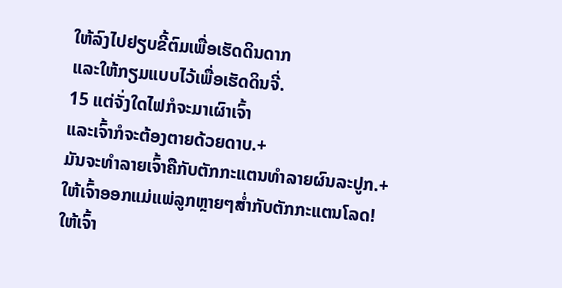ໃຫ້ລົງໄປຢຽບຂີ້ຕົມເພື່ອເຮັດດິນດາກ
ແລະໃຫ້ກຽມແບບໄວ້ເພື່ອເຮັດດິນຈີ່.
15 ແຕ່ຈັ່ງໃດໄຟກໍຈະມາເຜົາເຈົ້າ
ແລະເຈົ້າກໍຈະຕ້ອງຕາຍດ້ວຍດາບ.+
ມັນຈະທຳລາຍເຈົ້າຄືກັບຕັກກະແຕນທຳລາຍຜົນລະປູກ.+
ໃຫ້ເຈົ້າອອກແມ່ແພ່ລູກຫຼາຍໆສ່ຳກັບຕັກກະແຕນໂລດ!
ໃຫ້ເຈົ້າ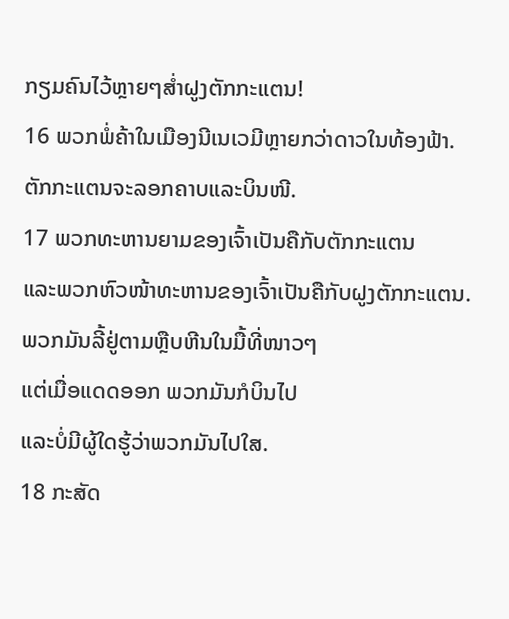ກຽມຄົນໄວ້ຫຼາຍໆສ່ຳຝູງຕັກກະແຕນ!
16 ພວກພໍ່ຄ້າໃນເມືອງນີເນເວມີຫຼາຍກວ່າດາວໃນທ້ອງຟ້າ.
ຕັກກະແຕນຈະລອກຄາບແລະບິນໜີ.
17 ພວກທະຫານຍາມຂອງເຈົ້າເປັນຄືກັບຕັກກະແຕນ
ແລະພວກຫົວໜ້າທະຫານຂອງເຈົ້າເປັນຄືກັບຝູງຕັກກະແຕນ.
ພວກມັນລີ້ຢູ່ຕາມຫຼືບຫີນໃນມື້ທີ່ໜາວໆ
ແຕ່ເມື່ອແດດອອກ ພວກມັນກໍບິນໄປ
ແລະບໍ່ມີຜູ້ໃດຮູ້ວ່າພວກມັນໄປໃສ.
18 ກະສັດ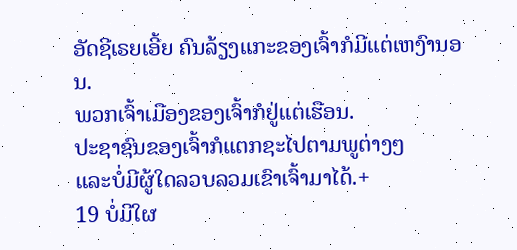ອັດຊີເຣຍເອີ້ຍ ຄົນລ້ຽງແກະຂອງເຈົ້າກໍມີແຕ່ເຫງົານອນ.
ພວກເຈົ້າເມືອງຂອງເຈົ້າກໍຢູ່ແຕ່ເຮືອນ.
ປະຊາຊົນຂອງເຈົ້າກໍແຕກຊະໄປຕາມພູຕ່າງໆ
ແລະບໍ່ມີຜູ້ໃດລວບລວມເຂົາເຈົ້າມາໄດ້.+
19 ບໍ່ມີໃຜ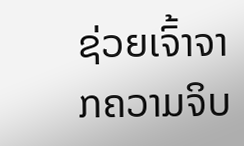ຊ່ວຍເຈົ້າຈາກຄວາມຈິບ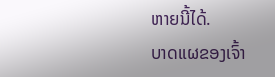ຫາຍນີ້ໄດ້.
ບາດແຜຂອງເຈົ້າ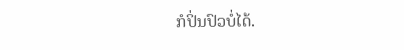ກໍປິ່ນປົວບໍ່ໄດ້.